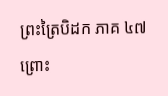ព្រះត្រៃបិដក ភាគ ៤៧
ព្រោះ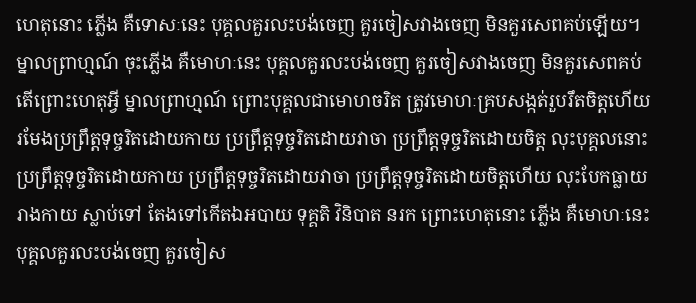ហេតុនោះ ភ្លើង គឺទោសៈនេះ បុគ្គលគួរលះបង់ចេញ គួរចៀសវាងចេញ មិនគួរសេពគប់ឡើយ។ ម្នាលព្រាហ្មណ៍ ចុះភ្លើង គឺមោហៈនេះ បុគ្គលគួរលះបង់ចេញ គួរចៀសវាងចេញ មិនគួរសេពគប់ តើព្រោះហេតុអ្វី ម្នាលព្រាហ្មណ៍ ព្រោះបុគ្គលជាមោហចរិត ត្រូវមោហៈគ្របសង្កត់រួបរឹតចិត្តហើយ រមែងប្រព្រឹត្តទុច្ចរិតដោយកាយ ប្រព្រឹត្តទុច្ចរិតដោយវាចា ប្រព្រឹត្តទុច្ចរិតដោយចិត្ត លុះបុគ្គលនោះ ប្រព្រឹត្តទុច្ចរិតដោយកាយ ប្រព្រឹត្តទុច្ចរិតដោយវាចា ប្រព្រឹត្តទុច្ចរិតដោយចិត្តហើយ លុះបែកធ្លាយរាងកាយ ស្លាប់ទៅ តែងទៅកើតឯអបាយ ទុគ្គតិ វិនិបាត នរក ព្រោះហេតុនោះ ភ្លើង គឺមោហៈនេះ បុគ្គលគួរលះបង់ចេញ គួរចៀស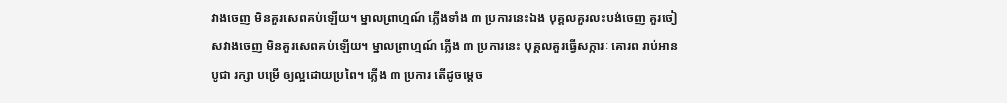វាងចេញ មិនគួរសេពគប់ឡើយ។ ម្នាលព្រាហ្មណ៍ ភ្លើងទាំង ៣ ប្រការនេះឯង បុគ្គលគួរលះបង់ចេញ គួរចៀសវាងចេញ មិនគួរសេពគប់ឡើយ។ ម្នាលព្រាហ្មណ៍ ភ្លើង ៣ ប្រការនេះ បុគ្គលគួរធ្វើសក្ការៈ គោរព រាប់អាន បូជា រក្សា បម្រើ ឲ្យល្អដោយប្រពៃ។ ភ្លើង ៣ ប្រការ តើដូចម្តេច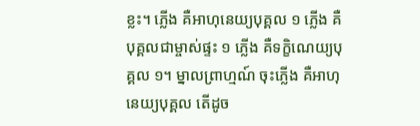ខ្លះ។ ភ្លើង គឺអាហុនេយ្យបុគ្គល ១ ភ្លើង គឺបុគ្គលជាម្ចាស់ផ្ទះ ១ ភ្លើង គឺទក្ខិណេយ្យបុគ្គល ១។ ម្នាលព្រាហ្មណ៍ ចុះភ្លើង គឺអាហុនេយ្យបុគ្គល តើដូច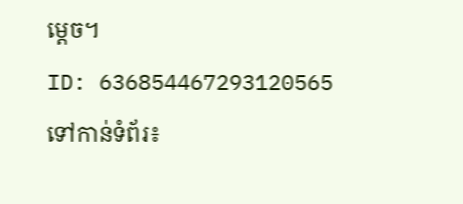ម្តេច។
ID: 636854467293120565
ទៅកាន់ទំព័រ៖